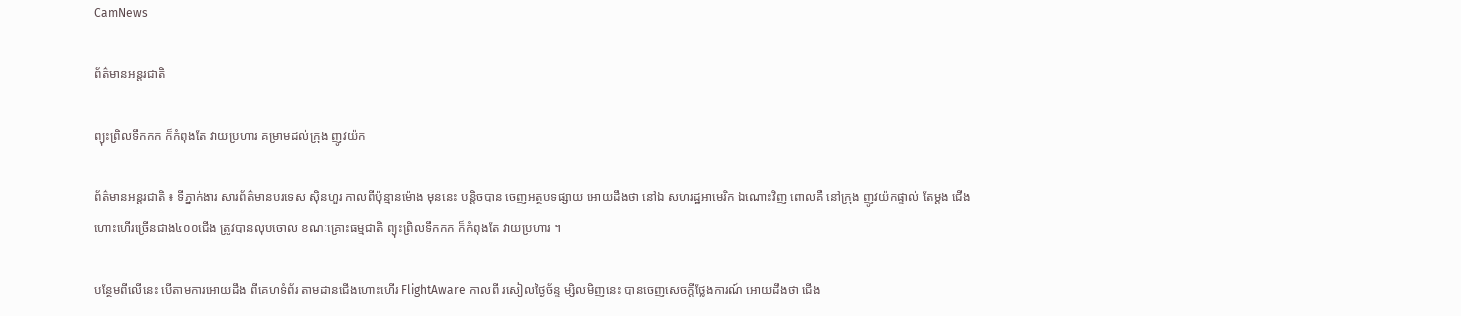CamNews

ព័ត៌មានអន្តរជាតិ

ព្យុះព្រិលទឹកកក ក៏កំពុងតែ វាយប្រហារ គម្រាមដល់ក្រុង ញូវយ៉ក

ព័ត៌មានអន្តរជាតិ ៖ ទីភ្នាក់ងារ សារព័ត៌មានបរទេស ស៊ិនហួរ កាលពីប៉ុន្មានម៉ោង មុននេះ បន្តិចបាន ចេញអត្ថបទផ្សាយ អោយដឹងថា នៅឯ សហរដ្ឋអាមេរិក ឯណោះវិញ ពោលគឺ នៅក្រុង ញូវយ៉កផ្ទាល់ តែម្តង ជើងហោះហើរច្រើនជាង៤០០ជើង ត្រូវបានលុបចោល ខណៈគ្រោះធម្មជាតិ ព្យុះព្រិលទឹកកក ក៏កំពុងតែ វាយប្រហារ ។

បន្ថែមពីលើនេះ បើតាមការអោយដឹង ពីគេហទំព័រ តាមដានជើងហោះហើរ FlightAware កាលពី រសៀលថ្ងៃច័ន្ទ ម្សិលមិញនេះ បានចេញសេចក្តីថ្លែងការណ៍ អោយដឹងថា ជើង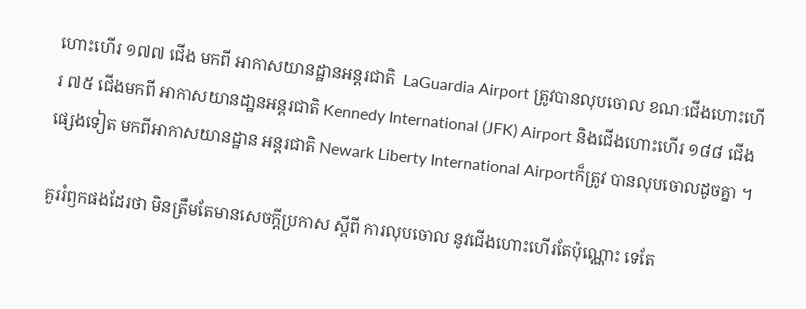ហោះហើរ ១៧៧ ជើង មកពី អាកាសយានដ្ឋានអន្តរជាតិ  LaGuardia Airport ត្រូវបានលុបចោល ខណៈជើងហោះហើរ ៧៥ ជើងមកពី អាកាសយានដា្ឋនអន្តរជាតិ Kennedy International (JFK) Airport និងជើងហោះហើរ ១៨៨ ជើងផ្សេងទៀត មកពីអាកាសយានដ្ឋាន អន្តរជាតិ Newark Liberty International Airportក៏ត្រូវ បានលុបចោលដូចគ្នា ។

គួររំឭកផងដែរថា មិនត្រឹមតែមានសេចក្តីប្រកាស ស្តីពី ការលុបចោល នូវជើងហោះហើរតែប៉ុណ្ណោះ ទេតែ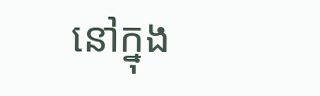នៅក្នុង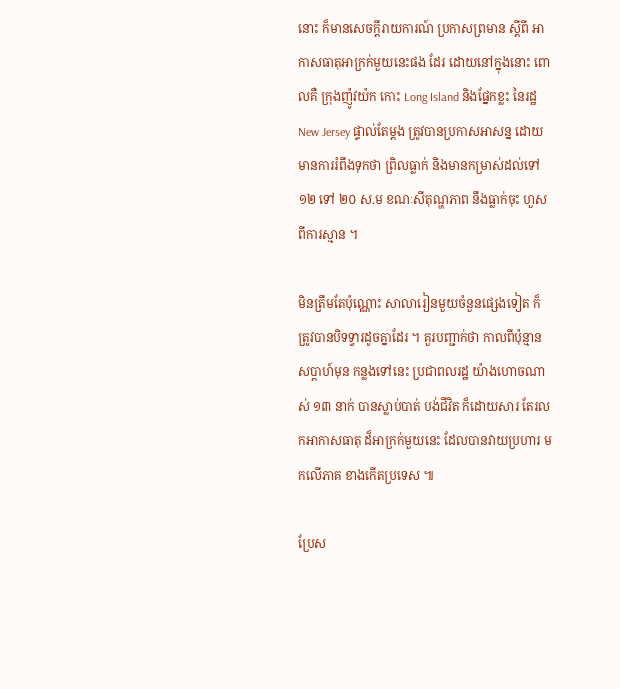នោះ ក៏មានសេចក្តីរាយការណ៍ ប្រកាសព្រមាន ស្តីពី អាកាសធាតុអាក្រក់មួយនេះផង ដែរ ដោយនៅក្នុងនោះ ពោលគឺ ក្រុងញ៉ូវយ៉ក កោះ Long Island និងផ្នែកខ្លះ នៃរដ្ឋ New Jersey ផ្ទាល់តែម្តង ត្រូវបានប្រកាសអាសន្ន ដោយមានការរំពឹងទុកថា ព្រិលធ្លាក់ និងមានកម្រាស់ដល់ទៅ ១២ ទៅ ២០ ស.ម ខណៈសីតុណ្ហភាព នឹងធ្លាក់ចុះ ហួសពីការស្មាន ។

មិនត្រឹមតែប៉ុណ្ណោះ សាលារៀនមួយចំនួនផ្សេងទៀត ក៏ត្រូវបានបិទទ្វារដូចគ្នាដែរ ។ គួរបញ្ជាក់ថា កាលពីប៉ុន្មានសប្តាហ៍មុន កន្លងទៅនេះ ប្រជាពលរដ្ឋ យ៉ាងហោចណាស់ ១៣ នាក់ បានស្លាប់បាត់ បង់ជីវិត ក៏ដោយសារ តែរលកអាកាសធាតុ ដ៏អាក្រក់មួយនេះ ដែលបានវាយប្រហារ មកលើភាគ ខាងកើតប្រទេស ៕

ប្រែស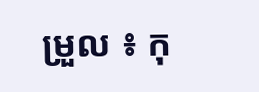ម្រួល ៖ កុ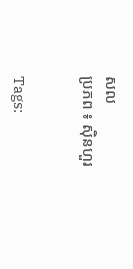សល
ប្រភព ៖ ស៊ិនហួរ


Tags: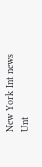New York Int news Unt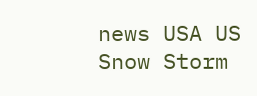news USA US Snow Storm